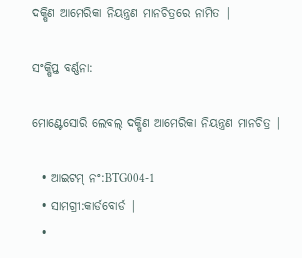ଦକ୍ଷିଣ ଆମେରିକା ନିୟନ୍ତ୍ରଣ ମାନଚିତ୍ରରେ ନାମିତ |

ସଂକ୍ଷିପ୍ତ ବର୍ଣ୍ଣନା:

ମୋଣ୍ଟେସୋରି ଲେବଲ୍ ଦକ୍ଷିଣ ଆମେରିକା ନିୟନ୍ତ୍ରଣ ମାନଚିତ୍ର |

  • ଆଇଟମ୍ ନଂ:BTG004-1
  • ସାମଗ୍ରୀ:କାର୍ଡବୋର୍ଡ |
  •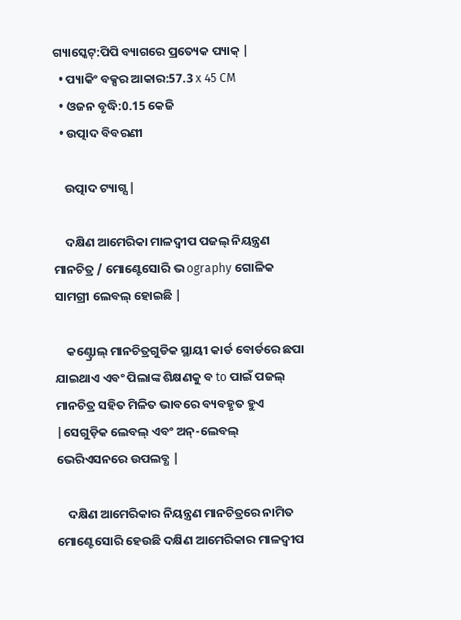ଗ୍ୟାସ୍କେଟ୍:ପିପି ବ୍ୟାଗରେ ପ୍ରତ୍ୟେକ ପ୍ୟାକ୍ |
  • ପ୍ୟାକିଂ ବକ୍ସର ଆକାର:57.3 x 45 CM
  • ଓଜନ ବୃଦ୍ଧି:0.15 କେଜି
  • ଉତ୍ପାଦ ବିବରଣୀ

    ଉତ୍ପାଦ ଟ୍ୟାଗ୍ସ |

    ଦକ୍ଷିଣ ଆମେରିକା ମାଳଦ୍ୱୀପ ପଜଲ୍ ନିୟନ୍ତ୍ରଣ ମାନଚିତ୍ର / ମୋଣ୍ଟେସୋରି ଭ ography ଗୋଳିକ ସାମଗ୍ରୀ ଲେବଲ୍ ହୋଇଛି |

    କଣ୍ଟ୍ରୋଲ୍ ମାନଚିତ୍ରଗୁଡିକ ସ୍ଥାୟୀ କାର୍ଡ ବୋର୍ଡରେ ଛପା ଯାଇଥାଏ ଏବଂ ପିଲାଙ୍କ ଶିକ୍ଷଣକୁ ବ to ପାଇଁ ପଜଲ୍ ମାନଚିତ୍ର ସହିତ ମିଳିତ ଭାବରେ ବ୍ୟବହୃତ ହୁଏ |ସେଗୁଡ଼ିକ ଲେବଲ୍ ଏବଂ ଅନ୍-ଲେବଲ୍ ଭେରିଏସନରେ ଉପଲବ୍ଧ |

    ଦକ୍ଷିଣ ଆମେରିକାର ନିୟନ୍ତ୍ରଣ ମାନଚିତ୍ରରେ ନାମିତ ମୋଣ୍ଟେସୋରି ହେଉଛି ଦକ୍ଷିଣ ଆମେରିକାର ମାଳଦ୍ୱୀପ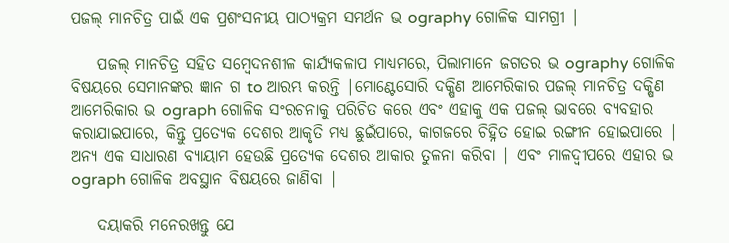ପଜଲ୍ ମାନଚିତ୍ର ପାଇଁ ଏକ ପ୍ରଶଂସନୀୟ ପାଠ୍ୟକ୍ରମ ସମର୍ଥନ ଭ ography ଗୋଳିକ ସାମଗ୍ରୀ |

    ପଜଲ୍ ମାନଚିତ୍ର ସହିତ ସମ୍ବେଦନଶୀଳ କାର୍ଯ୍ୟକଳାପ ମାଧ୍ୟମରେ, ପିଲାମାନେ ଜଗତର ଭ ography ଗୋଳିକ ବିଷୟରେ ସେମାନଙ୍କର ଜ୍ଞାନ ଗ to ଆରମ୍ଭ କରନ୍ତି |ମୋଣ୍ଟେସୋରି ଦକ୍ଷିଣ ଆମେରିକାର ପଜଲ୍ ମାନଚିତ୍ର ଦକ୍ଷିଣ ଆମେରିକାର ଭ ograph ଗୋଳିକ ସଂରଚନାକୁ ପରିଚିତ କରେ ଏବଂ ଏହାକୁ ଏକ ପଜଲ୍ ଭାବରେ ବ୍ୟବହାର କରାଯାଇପାରେ, କିନ୍ତୁ ପ୍ରତ୍ୟେକ ଦେଶର ଆକୃତି ମଧ୍ୟ ଛୁଇଁପାରେ, କାଗଜରେ ଚିହ୍ନିତ ହୋଇ ରଙ୍ଗୀନ ହୋଇପାରେ | ଅନ୍ୟ ଏକ ସାଧାରଣ ବ୍ୟାୟାମ ହେଉଛି ପ୍ରତ୍ୟେକ ଦେଶର ଆକାର ତୁଳନା କରିବା | ଏବଂ ମାଳଦ୍ୱୀପରେ ଏହାର ଭ ograph ଗୋଳିକ ଅବସ୍ଥାନ ବିଷୟରେ ଜାଣିବା |

    ଦୟାକରି ମନେରଖନ୍ତୁ ଯେ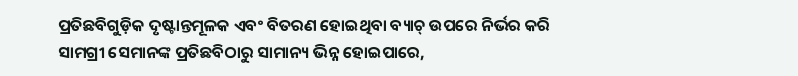ପ୍ରତିଛବିଗୁଡ଼ିକ ଦୃଷ୍ଟାନ୍ତମୂଳକ ଏବଂ ବିତରଣ ହୋଇଥିବା ବ୍ୟାଚ୍ ଉପରେ ନିର୍ଭର କରି ସାମଗ୍ରୀ ସେମାନଙ୍କ ପ୍ରତିଛବିଠାରୁ ସାମାନ୍ୟ ଭିନ୍ନ ହୋଇପାରେ,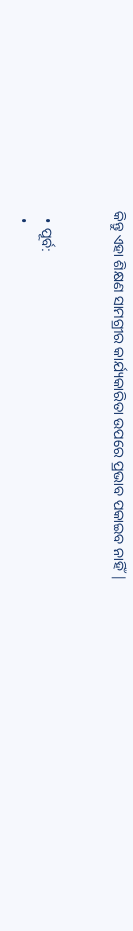କିନ୍ତୁ ଏହା ଶିକ୍ଷଣ ସାମଗ୍ରୀର କାର୍ଯ୍ୟକାରିତା ଉପରେ ପ୍ରଭାବ ପକାଇବ ନାହିଁ |


  • ପୂର୍ବ:
  •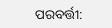ପରବର୍ତ୍ତୀ: